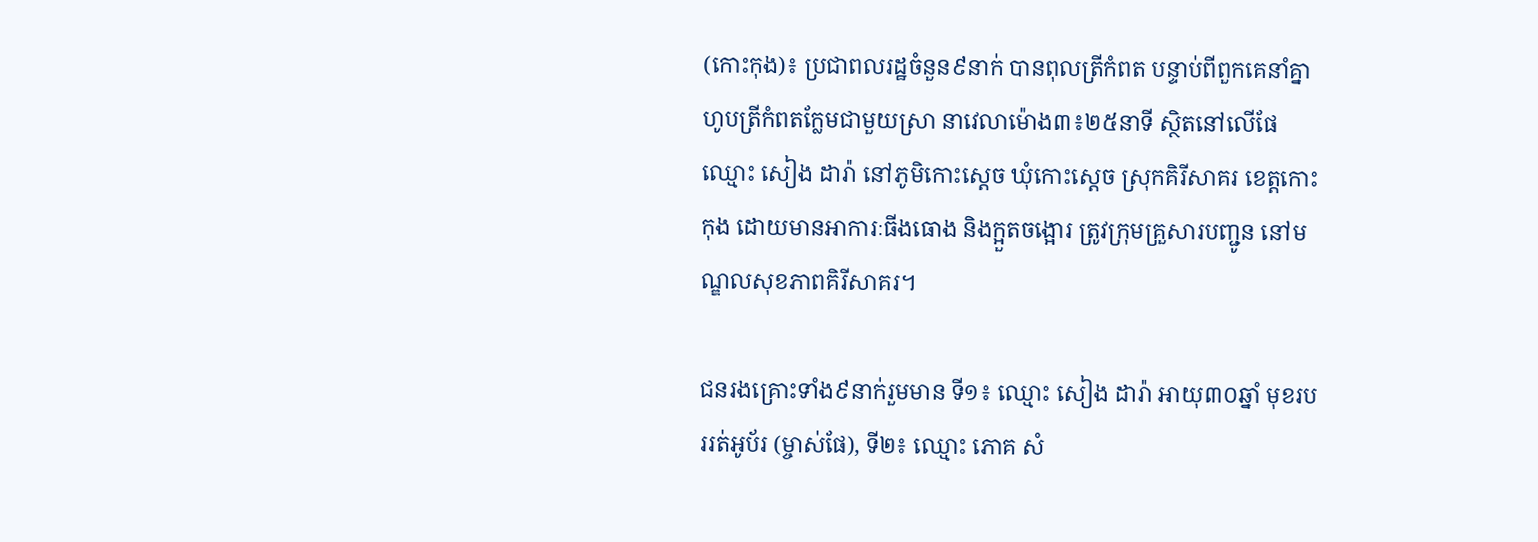(កោះកុង)៖ ប្រជាពលរដ្ឋចំនួន៩នាក់ បានពុលត្រីកំពត បន្ទាប់ពីពួកគេនាំគ្នាហូបត្រីកំពតក្លែមជាមួយស្រា នាវេលាម៉ោង៣៖២៥នាទី ស្ថិតនៅលើផែឈ្មោះ សៀង ដារ៉ា នៅភូមិកោះស្តេច ឃុំកោះស្តេច ស្រុកគិរីសាគរ ខេត្តកោះកុង ដោយមានអាការៈធីងធោង និងក្អួតចង្អោរ ត្រូវក្រុមគ្រួសារបញ្ជូន នៅមណ្ឌលសុខភាពគិរីសាគរ។

ជនរងគ្រោះទាំង៩នាក់រួមមាន ទី១៖ ឈ្មោះ សៀង ដារ៉ា អាយុ៣០ឆ្នាំ មុខរបររត់អូប័រ (ម្ចាស់ផែ), ទី២៖ ឈ្មោះ ភោគ សំ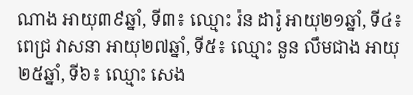ណាង អាយុ៣៩ឆ្នាំ, ទី៣៖ ឈ្មោះ រ៉ន ដារ៉ូ អាយុ២១ឆ្នាំ, ទី៤៖ ពេជ្រ វាសនា អាយុ២៧ឆ្នាំ, ទី៥៖ ឈ្មោះ នួន លឹមជាង អាយុ២៥ឆ្នាំ, ទី៦៖ ឈ្មោះ សេង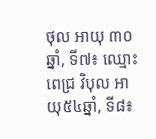ថុល អាយុ ៣០ឆ្នាំ, ទី៧៖ ឈ្មោះ ពេជ្រ វិបុល អាយុ៥៤ឆ្នាំ, ទី៨៖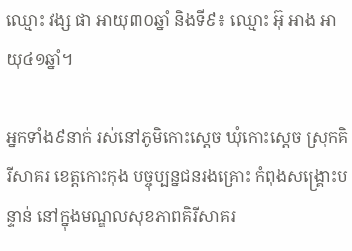ឈ្មោះ វង្ស ផា អាយុ៣០ឆ្នាំ និងទី៩៖ ឈ្មោះ អ៊ុ អាង អាយុ៤១ឆ្នាំ។

អ្នកទាំង៩នាក់ រស់នៅភូមិកោះស្តេច ឃុំកោះស្តេច ស្រុកគិរីសាគរ ខេត្តកោះកុង បច្ចុប្បន្នជនរងគ្រោះ កំពុងសង្គ្រោះបន្ទាន់ នៅក្នុងមណ្ឌលសុខភាពគិរីសាគរ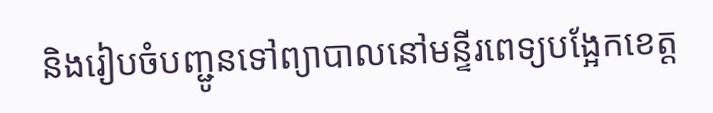និងរៀបចំបញ្ជូនទៅព្យាបាលនៅមន្ទីរពេទ្យបង្អែកខេត្ត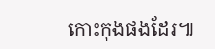កោះកុងផងដែរ៕